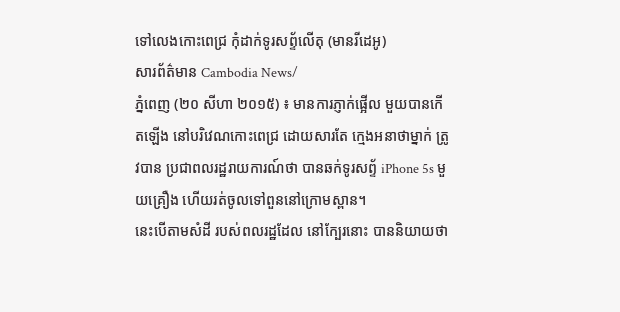ទៅលេងកោះពេជ្រ កុំដាក់ទូរសព្ទ័លើតុ (មានរីដេអូ)
សារព័ត៌មាន Cambodia News/
ភ្នំពេញ (២០ សីហា ២០១៥) ៖ មានការភ្ញាក់ផ្អើល មួយបានកើតឡើង នៅបរិវេណកោះពេជ្រ ដោយសារតែ ក្មេងអនាថាម្នាក់ ត្រូវបាន ប្រជាពលរដ្ឋរាយការណ៍ថា បានឆក់ទូរសព្ទ័ iPhone 5s មួយគ្រឿង ហើយរត់ចូលទៅពួននៅក្រោមស្ពាន។
នេះបើតាមសំដី របស់ពលរដ្ឋដែល នៅក្បែរនោះ បាននិយាយថា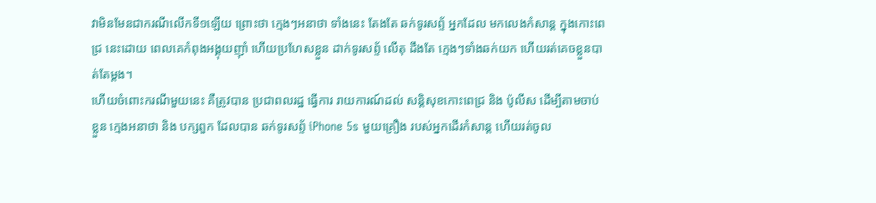វាមិនមែនជាករណីលើកទី១ឡើយ ព្រោះថា ក្មេងៗអនាថា ទាំងនេះ តែងតែ ឆក់ទូរសព្ទ័ អ្នកដែល មកលេងកំសាន្ត ក្នុងកោះពេជ្រ នេះដោយ ពេលគេកំពុងអង្គុយញុាំ ហើយប្រហែសខ្លួន ដាក់ទូរសព្ទ័ លើតុ ដឹងតែ ក្មេងៗទាំងឆក់យក ហើយរត់គេចខ្លួនបាត់តែម្តង។
ហើយចំពោះករណីមួយនេះ គឺត្រូវបាន ប្រជាពលរដ្ឋ ធ្វើការ រាយការណ៍ដល់ សន្តិសុខកោះពេជ្រ និង ប៉ូលីស ដើម្បីតាមចាប់ខ្លួន ក្មេងអនាថា និង បក្សពួក ដែលបាន ឆក់ទូរសព្ទ័ iPhone 5s មួយគ្រឿង របស់អ្នកដើរកំសាន្ត ហើយរត់ចូល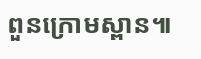ពួនក្រោមស្ពាន៕